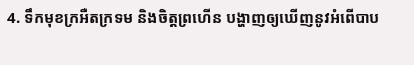4. ទឹកមុខក្រអឺតក្រទម និងចិត្តព្រហើន បង្ហាញឲ្យឃើញនូវអំពើបាប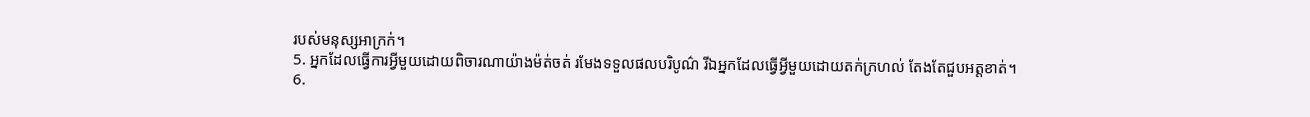របស់មនុស្សអាក្រក់។
5. អ្នកដែលធ្វើការអ្វីមួយដោយពិចារណាយ៉ាងម៉ត់ចត់ រមែងទទួលផលបរិបូណ៌ រីឯអ្នកដែលធ្វើអ្វីមួយដោយតក់ក្រហល់ តែងតែជួបអត្តខាត់។
6.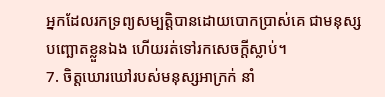អ្នកដែលរកទ្រព្យសម្បត្តិបានដោយបោកប្រាស់គេ ជាមនុស្សបញ្ឆោតខ្លួនឯង ហើយរត់ទៅរកសេចក្ដីស្លាប់។
7. ចិត្តឃោរឃៅរបស់មនុស្សអាក្រក់ នាំ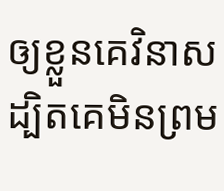ឲ្យខ្លួនគេវិនាស ដ្បិតគេមិនព្រម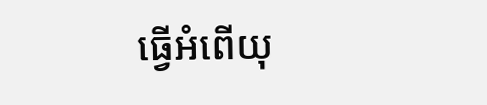ធ្វើអំពើយុ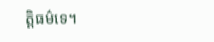ត្តិធម៌ទេ។